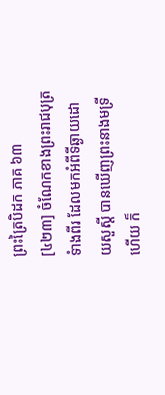ព្រះត្រៃបិដក ភាគ ៦៣
[៤២៣] ចំណែកខាងព្រះរាជបុត្រទំាងពីរ ដែលមកអំពីទីឆ្ងាយដោយសួស្តី បានឃើញព្រះនាងមទ្រីហើយ ក៏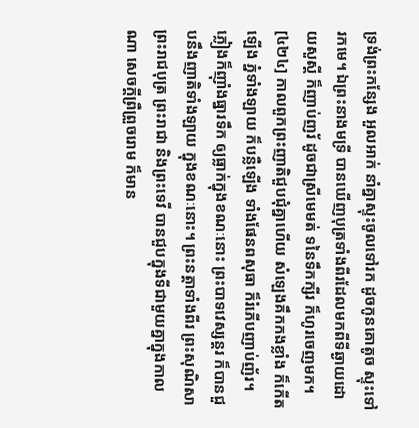ទ្រង់ព្រះកន្សែង អួលអាក់ នាំគ្នាស្ទុះចូលទៅរក ដូចកូនគោតូច ស្ទុះទៅរកមេ។ ឯព្រះនាងមទ្រី បានឃើញបុត្រទាំងពីរដែលមកពីទីឆ្ងាយដោយសួស្តី ក៏ញាប់ញរ័ ដូចជាស្រីមេមត់ ទនៃទឹកក្សីរ ក៏ហូរចេញមក។
[៤២៤] កាលពួកព្រះញាតិជួបជុំគ្នាហើយ សំឡេងគឹកកងខ្លាំង ក៏កើតឡើង ភ្នំទាំងឡាយ ក៏បន្លឺឡើង ទាំងផែនពសុធា ក៏រំភើបញាប់ញ័រ។ ភ្លៀងក៏ញ៉ាំងធ្នារទឹក ឲ្យធ្លាក់ក្នុងខណៈនោះ ព្រះបាទវេស្សន្តរ ក៏បានជួបនឹងញាតិទាំងឡាយ ក្នុងខណៈនោះ។ ព្រះនត្តាទាំងពីរ ព្រះសុណិសា ព្រះរាជបុត្រ ព្រះរាជា និងព្រះទេវី បានជួបក្នុងទីជាមួយគ្នាក្នុងកាលណា សេចក្តីព្រឺព្រួចរោម ក៏មាន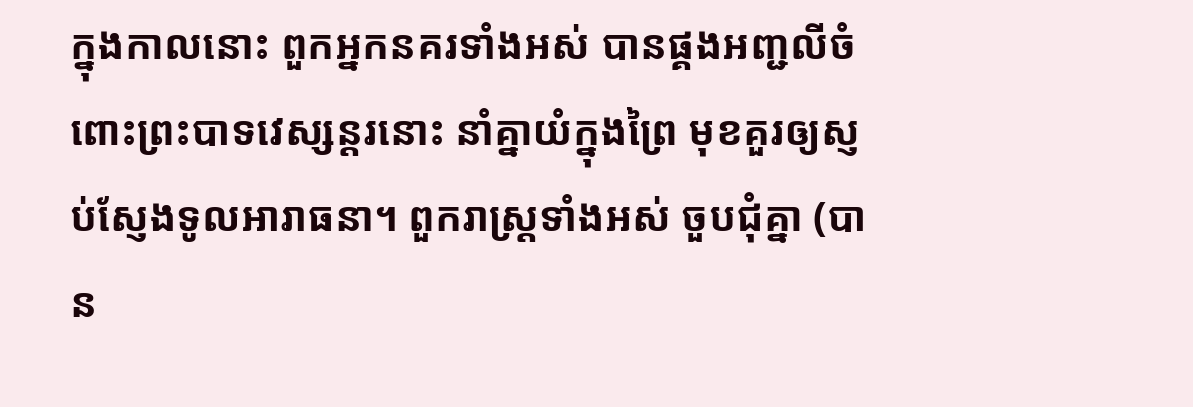ក្នុងកាលនោះ ពួកអ្នកនគរទាំងអស់ បានផ្គងអញ្ជលីចំពោះព្រះបាទវេស្សន្តរនោះ នាំគ្នាយំក្នុងព្រៃ មុខគួរឲ្យស្ញប់ស្ញែងទូលអារាធនា។ ពួករាស្ត្រទាំងអស់ ចួបជុំគ្នា (បាន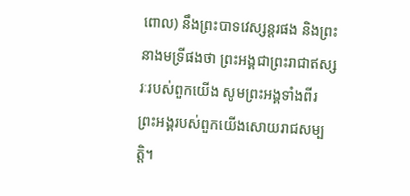ពោល) នឹងព្រះបាទវេស្សន្តរផង និងព្រះនាងមទ្រីផងថា ព្រះអង្គជាព្រះរាជាឥស្សរៈរបស់ពួកយើង សូមព្រះអង្គទាំងពីរព្រះអង្គរបស់ពួកយើងសោយរាជសម្បត្តិ។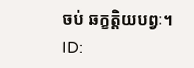ចប់ ឆក្ខត្តិយបព្វៈ។
ID: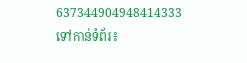637344904948414333
ទៅកាន់ទំព័រ៖